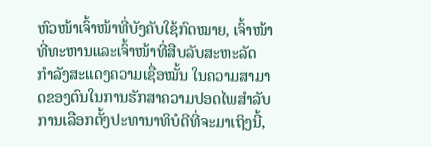ຫົວໜ້າເຈົ້າໜ້າທີ່ບັງຄັບໃຊ້ກົດໝາຍ, ເຈົ້າໜ້າທີ່ທະຫານແລະເຈົ້າໜ້າທີ່ສືບລັບສະຫະລັດ ກຳລັງສະແດງຄວາມເຊື່ອໝັ້ນ ໃນຄວາມສາມາດຂອງຕົນໃນການຮັກສາຄວາມປອດໄພສຳລັບການເລືອກຕັ້ງປະທານາທິບໍດີທີ່ຈະມາເຖິງນີ້,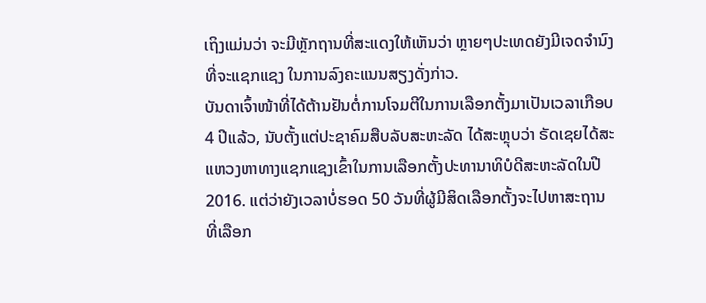ເຖິງແມ່ນວ່າ ຈະມີຫຼັກຖານທີ່ສະແດງໃຫ້ເຫັນວ່າ ຫຼາຍໆປະເທດຍັງມີເຈດຈຳນົງທີ່ຈະແຊກແຊງ ໃນການລົງຄະແນນສຽງດັ່ງກ່າວ.
ບັນດາເຈົ້າໜ້າທີ່ໄດ້ຕ້ານຢັນຕໍ່ການໂຈມຕີໃນການເລືອກຕັ້ງມາເປັນເວລາເກືອບ 4 ປີແລ້ວ, ນັບຕັ້ງແຕ່ປະຊາຄົມສືບລັບສະຫະລັດ ໄດ້ສະຫຼຸບວ່າ ຣັດເຊຍໄດ້ສະແຫວງຫາທາງແຊກແຊງເຂົ້າໃນການເລືອກຕັ້ງປະທານາທິບໍດີສະຫະລັດໃນປີ 2016. ແຕ່ວ່າຍັງເວລາບໍ່ຮອດ 50 ວັນທີ່ຜູ້ມີສິດເລືອກຕັ້ງຈະໄປຫາສະຖານທີ່ເລືອກ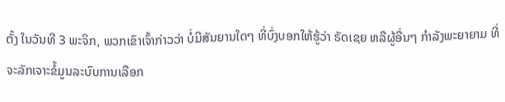ຕັ້ງ ໃນວັນທີ 3 ພະຈິກ, ພວກເຂົາເຈົ້າກ່າວວ່າ ບໍ່ມີສັນຍານໃດໆ ທີ່ບົ່ງບອກໃຫ້ຮູ້ວ່າ ຣັດເຊຍ ຫລືຜູ້ອື່ນໆ ກຳລັງພະຍາຍາມ ທີ່ຈະລັກເຈາະຂໍ້ມູນລະບົບການເລືອກ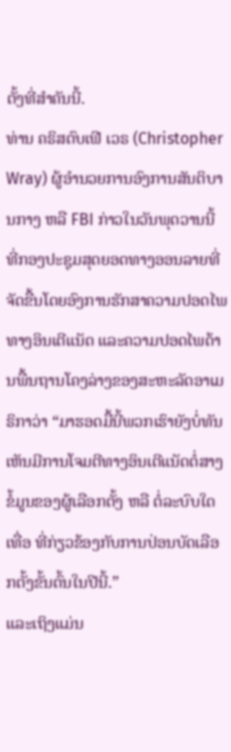ຕັ້ງທີ່ສຳຄັນນີ້.
ທ່ານ ຄຣິສຕົບເຟີ ເວຣ (Christopher Wray) ຜູ້ອຳນວຍການອົງການສັນຕິບານກາງ ຫລື FBI ກ່າວໃນວັນພຸດວານນີ້ ທີ່ກອງປະຊຸມສຸດຍອດທາງອອນລາຍທີ່ຈັດຂື້ນໂດຍອົງການຮັກສາຄວາມປອດໄພທາງອິນເຕີແນັດ ແລະຄວາມປອດໄພດ້ານພື້ນຖານໂຄງລ່າງຂອງສະຫະລັດອາເມຣິກາວ່າ “ມາຮອດມື້ນີ້ພວກເຮົາຍັງບໍ່ທັນເຫັນມີການໂຈມຕີທາງອິນເຕີແນັດຕໍ່ສາງຂໍ້ມູນຂອງຜູ້ເລືອກຕັ້ງ ຫລື ຕໍ່ລະບົບໃດເທື່ອ ທີ່ກ່ຽວຂ້ອງກັບການປ່ອນບັດເລືອກຕັ້ງຂັ້ນຕົ້ນໃນປີນີ້.”
ແລະເຖິງແມ່ນ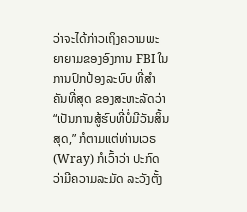ວ່າຈະໄດ້ກ່າວເຖິງຄວາມພະຍາຍາມຂອງອົງການ FBI ໃນການປົກປ້ອງລະບົບ ທີ່ສຳຄັນທີ່ສຸດ ຂອງສະຫະລັດວ່າ “ເປັນການສູ້ຮົບທີ່ບໍ່ມີວັນສິ້ນສຸດ,” ກໍຕາມແຕ່ທ່ານເວຣ (Wray) ກໍເວົ້າວ່າ ປະກົດວ່າມີຄວາມລະມັດ ລະວັງຕັ້ງ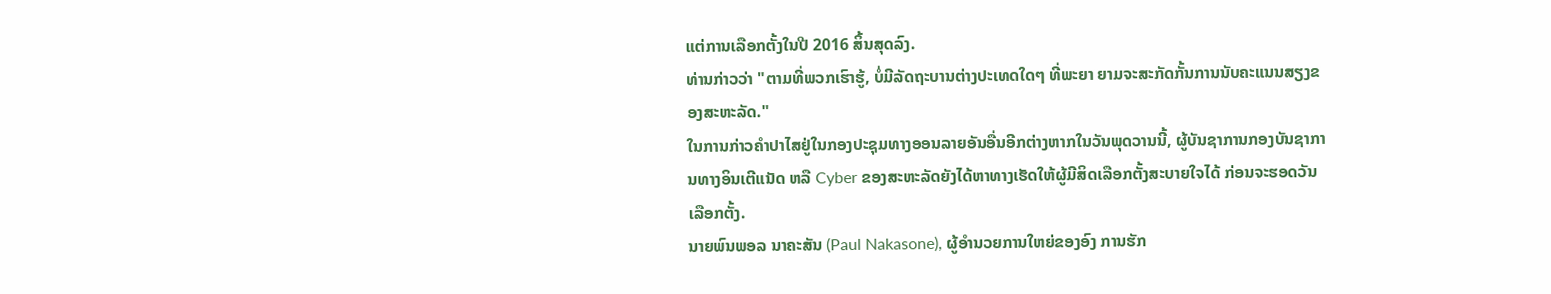ແຕ່ການເລືອກຕັ້ງໃນປີ 2016 ສິ້ນສຸດລົງ.
ທ່ານກ່າວວ່າ "ຕາມທີ່ພວກເຮົາຮູ້, ບໍ່ມີລັດຖະບານຕ່າງປະເທດໃດໆ ທີ່ພະຍາ ຍາມຈະສະກັດກັ້ນການນັບຄະແນນສຽງຂອງສະຫະລັດ."
ໃນການກ່າວຄຳປາໄສຢູ່ໃນກອງປະຊຸມທາງອອນລາຍອັນອື່ນອີກຕ່າງຫາກໃນວັນພຸດວານນີ້, ຜູ້ບັນຊາການກອງບັນຊາການທາງອິນເຕີແນັດ ຫລື Cyber ຂອງສະຫະລັດຍັງໄດ້ຫາທາງເຮັດໃຫ້ຜູ້ມີສິດເລືອກຕັ້ງສະບາຍໃຈໄດ້ ກ່ອນຈະຮອດວັນເລືອກຕັ້ງ.
ນາຍພົນພອລ ນາຄະສັນ (Paul Nakasone), ຜູ້ອໍານວຍການໃຫຍ່ຂອງອົງ ການຮັກ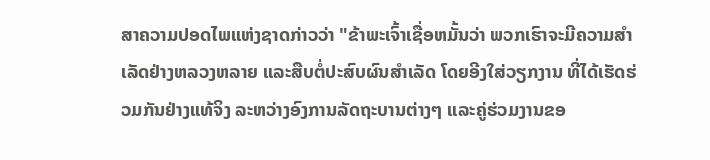ສາຄວາມປອດໄພແຫ່ງຊາດກ່າວວ່າ "ຂ້າພະເຈົ້າເຊື່ອຫມັ້ນວ່າ ພວກເຮົາຈະມີຄວາມສໍາເລັດຢ່າງຫລວງຫລາຍ ແລະສືບຕໍ່ປະສົບຜົນສໍາເລັດ ໂດຍອີງໃສ່ວຽກງານ ທີ່ໄດ້ເຮັດຮ່ວມກັນຢ່າງແທ້ຈິງ ລະຫວ່າງອົງການລັດຖະບານຕ່າງໆ ແລະຄູ່ຮ່ວມງານຂອ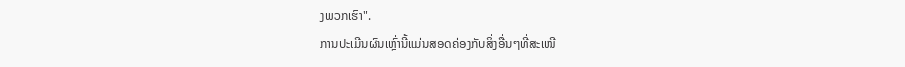ງພວກເຮົາ".
ການປະເມີນຜົນເຫຼົ່ານີ້ແມ່ນສອດຄ່ອງກັບສິ່ງອື່ນໆທີ່ສະເໜີ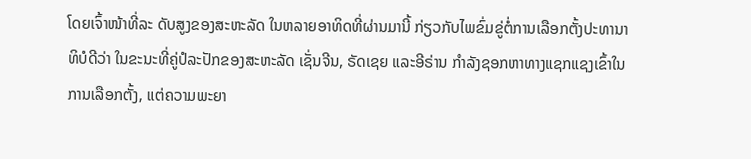ໂດຍເຈົ້າໜ້າທີ່ລະ ດັບສູງຂອງສະຫະລັດ ໃນຫລາຍອາທິດທີ່ຜ່ານມານີ້ ກ່ຽວກັບໄພຂົ່ມຂູ່ຕໍ່ການເລືອກຕັ້ງປະທານາທິບໍດີວ່າ ໃນຂະນະທີ່ຄູ່ປໍລະປັກຂອງສະຫະລັດ ເຊັ່ນຈີນ, ຣັດເຊຍ ແລະອີຣ່ານ ກຳລັງຊອກຫາທາງແຊກແຊງເຂົ້າໃນການເລືອກຕັ້ງ, ແຕ່ຄວາມພະຍາ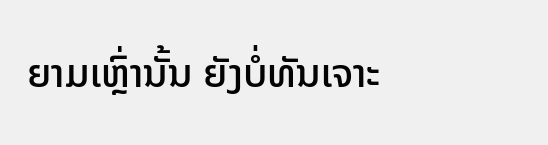ຍາມເຫຼົ່ານັ້ນ ຍັງບໍ່ທັນເຈາະ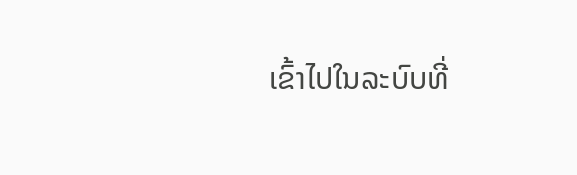ເຂົ້າໄປໃນລະບົບທີ່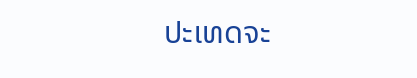ປະເທດຈະ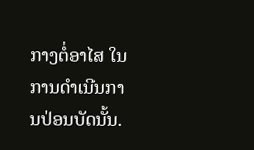ກາງຕໍ່ອາໄສ ໃນການດຳເນີນການປ່ອນບັດນັ້ນ.